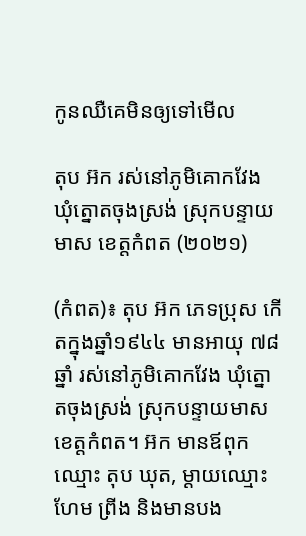កូនឈឺគេមិនឲ្យទៅមើល

តុប អ៊ក រស់នៅភូមិគោកវែង ឃុំត្នោតចុងស្រង់ ស្រុកបន្ទាយមាស ខេត្តកំពត (២០២១)

(កំពត)៖ តុប អ៊ក ភេទប្រុស កើតក្នុងឆ្នាំ១៩៤៤ មានអាយុ ៧៨ឆ្នាំ រស់នៅភូមិគោកវែង ឃុំត្នោតចុងស្រង់ ស្រុកបន្ទាយមាស ខេត្តកំពត។ អ៊ក មានឪពុកឈ្មោះ តុប ឃុត, ម្ដាយឈ្មោះ ហែម ព្រីង និងមានបង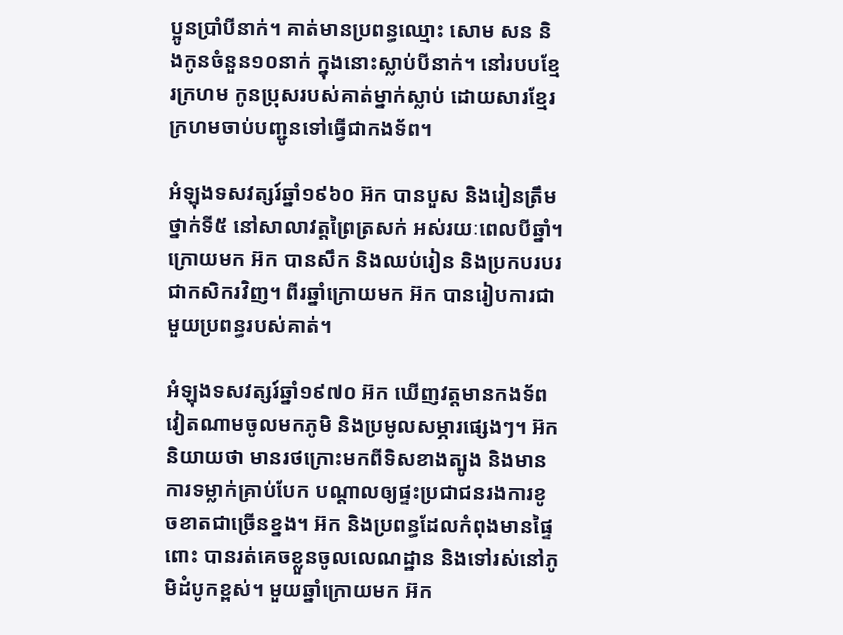ប្អូនប្រាំបីនាក់។ គាត់មានប្រពន្ធឈ្មោះ សោម សន និងកូនចំនួន១០នាក់ ក្នុងនោះស្លាប់បីនាក់។ នៅរបបខ្មែរក្រហម កូនប្រុសរបស់គាត់ម្នាក់ស្លាប់ ដោយសារខ្មែរក្រហមចាប់បញ្ជូនទៅធ្វើជាកងទ័ព។

អំឡុងទសវត្សរ៍ឆ្នាំ១៩៦០ អ៊ក បានបួស និងរៀនត្រឹមថ្នាក់ទី៥ នៅសាលាវត្តព្រៃត្រសក់ អស់រយៈពេលបីឆ្នាំ។ ក្រោយមក អ៊ក បានសឹក និងឈប់រៀន និងប្រកបរបរជាកសិករវិញ។ ពីរឆ្នាំក្រោយមក អ៊ក បានរៀបការជាមួយប្រពន្ធរបស់គាត់។

អំឡុងទសវត្សរ៍ឆ្នាំ១៩៧០ អ៊ក ឃើញវត្តមានកងទ័ពវៀតណាមចូលមកភូមិ និងប្រមូលសម្ភារផ្សេងៗ។ អ៊ក និយាយថា មានរថក្រោះមកពីទិសខាងត្បូង និងមានការទម្លាក់គ្រាប់បែក បណ្ដាលឲ្យផ្ទះប្រជាជនរងការខូចខាតជាច្រើនខ្នង។ អ៊ក និងប្រពន្ធដែលកំពុងមានផ្ទៃពោះ បានរត់គេចខ្លួនចូលលេណដ្ឋាន និងទៅរស់នៅភូមិដំបូកខ្ពស់។ មួយឆ្នាំក្រោយមក អ៊ក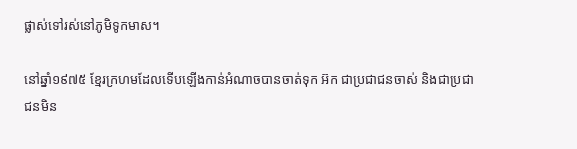ផ្លាស់ទៅរស់នៅភូមិទូកមាស។

នៅឆ្នាំ១៩៧៥ ខ្មែរក្រហមដែលទើបឡើងកាន់អំណាចបានចាត់ទុក អ៊ក ជាប្រជាជនចាស់ និងជាប្រជាជនមិន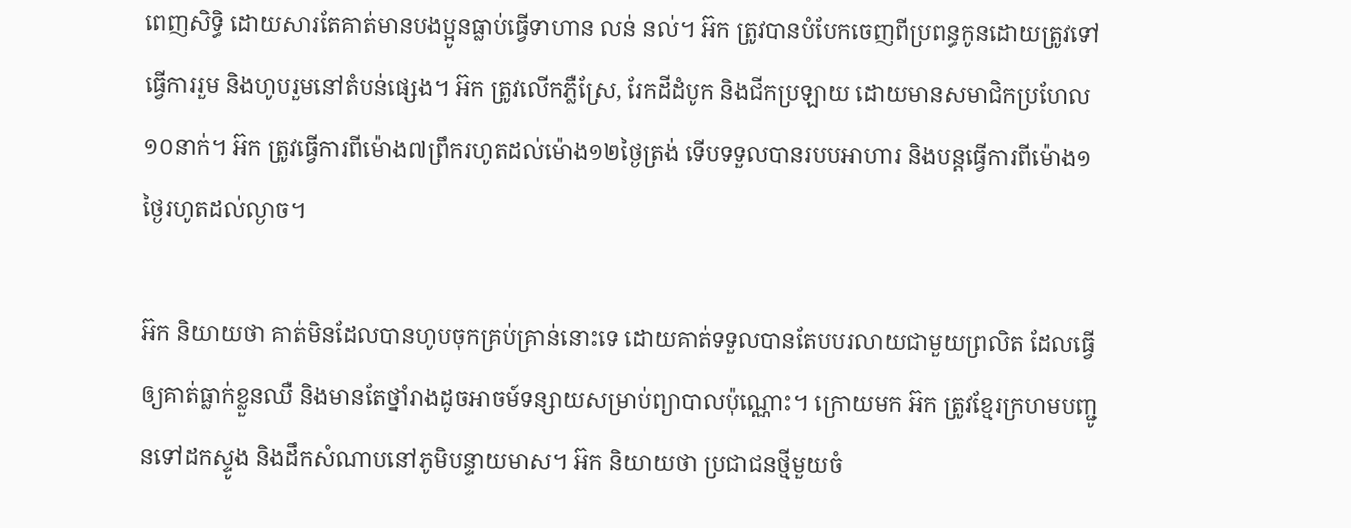ពេញសិទ្ធិ ដោយសារតែគាត់មានបងប្អូនធ្លាប់ធ្វើទាហាន លន់ នល់។ អ៊ក ត្រូវបានបំបែកចេញពីប្រពន្ធកូនដោយត្រូវទៅធ្វើការរួម និងហូបរួមនៅតំបន់ផ្សេង។ អ៊ក ត្រូវលើកភ្លឺស្រែ, រែកដីដំបូក និងជីកប្រឡាយ ដោយមានសមាជិកប្រហែល១០នាក់។ អ៊ក ត្រូវធ្វើការពីម៉ោង៧ព្រឹករហូតដល់ម៉ោង១២ថ្ងៃត្រង់ ទើបទទួលបានរបបអាហារ និងបន្តធ្វើការពីម៉ោង១ថ្ងៃរហូតដល់ល្ងាច។

អ៊ក និយាយថា គាត់មិនដែលបានហូបចុកគ្រប់គ្រាន់នោះទេ ដោយគាត់ទទួលបានតែបបរលាយជាមួយព្រលិត ដែលធ្វើឲ្យគាត់ធ្លាក់ខ្លួនឈឺ និងមានតែថ្នាំរាងដូចអាចម៍ទន្សាយសម្រាប់ព្យាបាលប៉ុណ្ណោះ។ ក្រោយមក អ៊ក ត្រូវខ្មែរក្រហមបញ្ជូនទៅដកស្ទូង និងដឹកសំណាបនៅភូមិបន្ទាយមាស។ អ៊ក និយាយថា ប្រជាជនថ្មីមួយចំ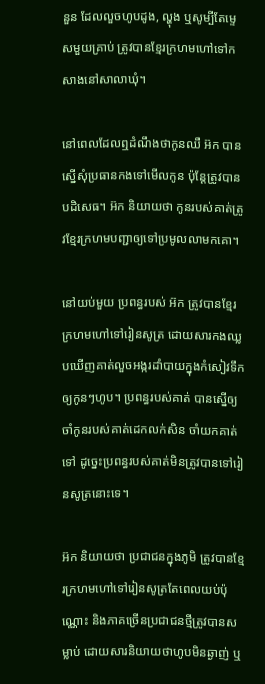នួន ដែលលួចហូបដូង, ល្ហុង ឬសូម្បីតែម្ទេសមួយគ្រាប់ ត្រូវបានខ្មែរក្រហមហៅទៅកសាងនៅសាលាឃុំ។

នៅពេលដែលឮដំណឹងថាកូនឈឺ អ៊ក បានស្នើសុំប្រធានកងទៅមើលកូន ប៉ុន្តែត្រូវបានបដិសេធ។ អ៊ក និយាយថា កូនរបស់គាត់ត្រូវខ្មែរក្រហមបញ្ជាឲ្យទៅប្រមូលលាមកគោ។

នៅយប់មួយ ប្រពន្ធរបស់ អ៊ក ត្រូវបានខ្មែរក្រហមហៅទៅរៀនសូត្រ ដោយសារកងឈ្លបឃើញគាត់លួចអង្ករដាំបាយក្នុងកំសៀវទឹកឲ្យកូនៗហូប។ ប្រពន្ធរបស់គាត់ បានស្នើឲ្យ ចាំកូនរបស់គាត់ដេកលក់សិន ចាំយកគាត់ទៅ ដូច្នេះប្រពន្ធរបស់គាត់មិនត្រូវបានទៅរៀនសូត្រនោះទេ។

អ៊ក និយាយថា ប្រជាជនក្នុងភូមិ ត្រូវបានខ្មែរក្រហមហៅទៅរៀនសូត្រតែពេលយប់ប៉ុណ្ណោះ និងភាគច្រើនប្រជាជនថ្មីត្រូវបានសម្លាប់ ដោយសារនិយាយថាហូបមិនឆ្ងាញ់ ឬ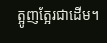ត្អូញត្អែរជាដើម។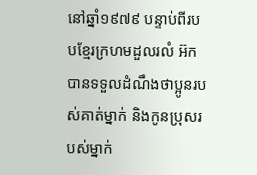នៅឆ្នាំ១៩៧៩ បន្ទាប់ពីរបបខ្មែរក្រហមដួលរលំ អ៊ក បានទទួលដំណឹងថាប្អូនរបស់គាត់ម្នាក់ និងកូនប្រុសរបស់ម្នាក់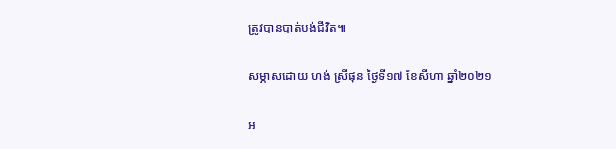ត្រូវបានបាត់បង់ជីវិត៕

សម្ភាសដោយ ហង់ ស្រីផុន ថ្ងៃទី១៧ ខែសីហា ឆ្នាំ២០២១

អ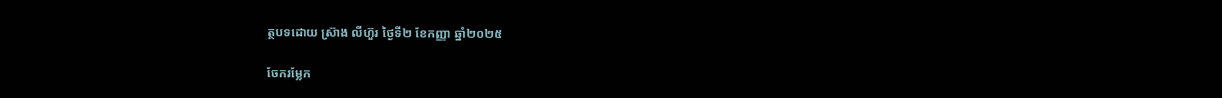ត្ថបទដោយ ស្រ៊ាង លីហ៊ួរ ថ្ងៃទី២ ខែកញ្ញា ឆ្នាំ២០២៥

ចែករម្លែក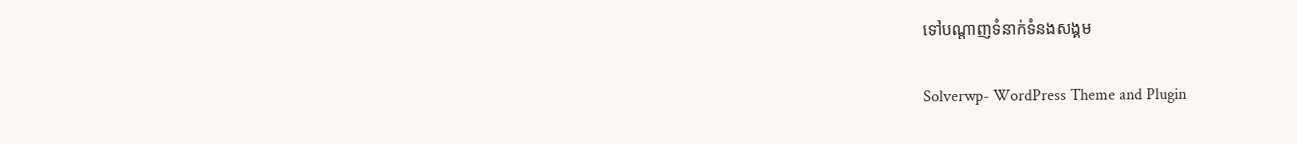ទៅបណ្តាញទំនាក់ទំនងសង្គម

Solverwp- WordPress Theme and Plugin